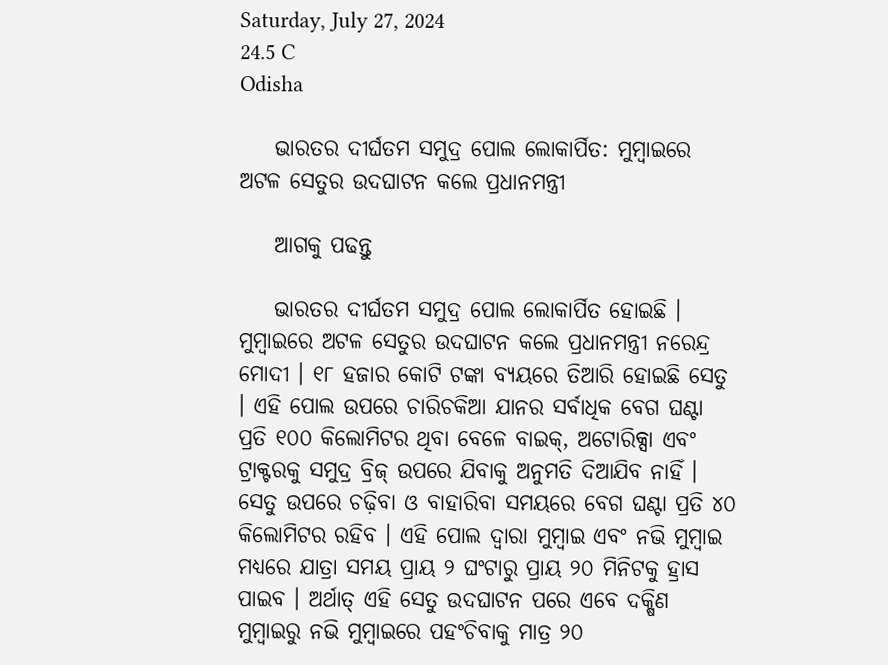Saturday, July 27, 2024
24.5 C
Odisha

    ଭାରତର ଦୀର୍ଘତମ ସମୁଦ୍ର ପୋଲ ଲୋକାର୍ପିତ: ମୁମ୍ବାଇରେ ଅଟଳ ସେତୁର ଉଦଘାଟନ କଲେ ପ୍ରଧାନମନ୍ତ୍ରୀ

    ଆଗକୁ ପଢନ୍ତୁ

    ଭାରତର ଦୀର୍ଘତମ ସମୁଦ୍ର ପୋଲ ଲୋକାର୍ପିତ ହୋଇଛି । ମୁମ୍ବାଇରେ ଅଟଳ ସେତୁର ଉଦଘାଟନ କଲେ ପ୍ରଧାନମନ୍ତ୍ରୀ ନରେନ୍ଦ୍ର ମୋଦୀ । ୧୮ ହଜାର କୋଟି ଟଙ୍କା ବ୍ୟୟରେ ତିଆରି ହୋଇଛି ସେତୁ । ଏହି ପୋଲ ଉପରେ ଚାରିଚକିଆ ଯାନର ସର୍ବାଧିକ ବେଗ ଘଣ୍ଟା ପ୍ରତି ୧୦୦ କିଲୋମିଟର ଥିବା ବେଳେ ବାଇକ୍, ଅଟୋରିକ୍ସା ଏବଂ ଟ୍ରାକ୍ଟରକୁ ସମୁଦ୍ର ବ୍ରିଜ୍ ଉପରେ ଯିବାକୁ ଅନୁମତି ଦିଆଯିବ ନାହିଁ । ସେତୁ ଉପରେ ଚଢ଼ିବା ଓ ବାହାରିବା ସମୟରେ ବେଗ ଘଣ୍ଟା ପ୍ରତି ୪୦ କିଲୋମିଟର ରହିବ । ଏହି ପୋଲ ଦ୍ୱାରା ମୁମ୍ବାଇ ଏବଂ ନଭି ମୁମ୍ବାଇ ମଧ୍ୟରେ ଯାତ୍ରା ସମୟ ପ୍ରାୟ ୨ ଘଂଟାରୁ ପ୍ରାୟ ୨୦ ମିନିଟକୁ ହ୍ରାସ ପାଇବ । ଅର୍ଥାତ୍ ଏହି ସେତୁ ଉଦଘାଟନ ପରେ ଏବେ ଦକ୍ଷିଣ ମୁମ୍ବାଇରୁ ନଭି ମୁମ୍ବାଇରେ ପହଂଚିବାକୁ ମାତ୍ର ୨୦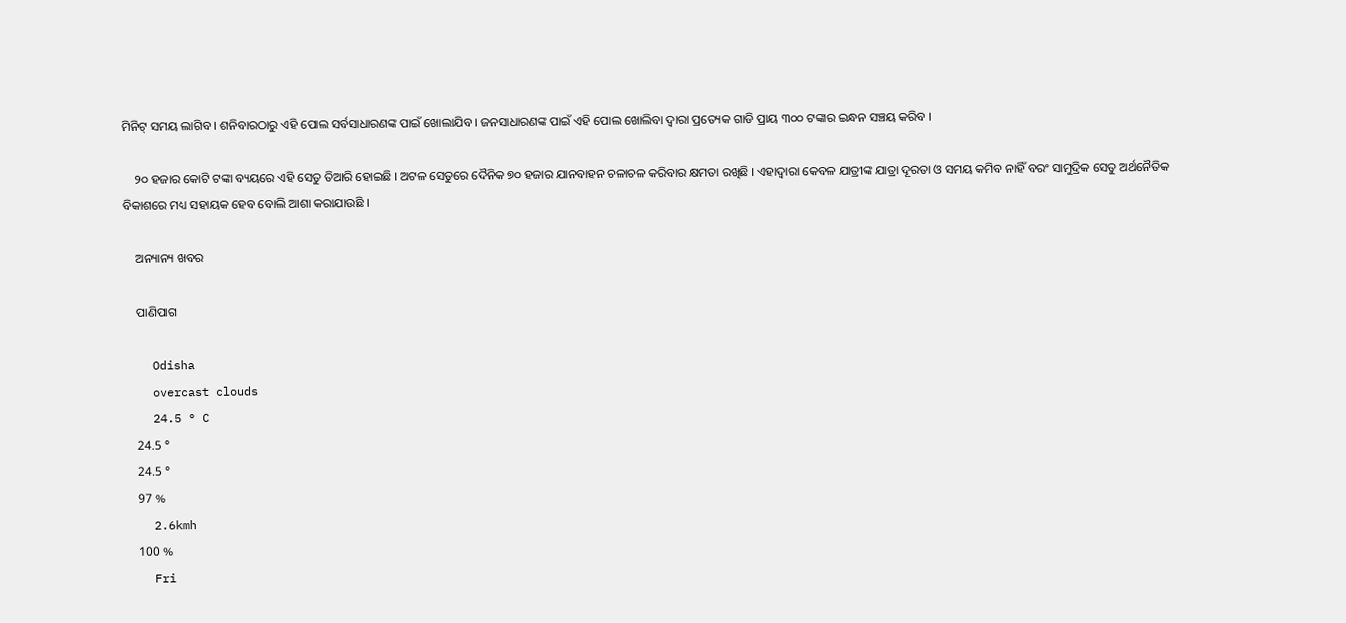ମିନିଟ୍ ସମୟ ଲାଗିବ । ଶନିବାରଠାରୁ ଏହି ପୋଲ ସର୍ବସାଧାରଣଙ୍କ ପାଇଁ ଖୋଲାଯିବ । ଜନସାଧାରଣଙ୍କ ପାଇଁ ଏହି ପୋଲ ଖୋଲିବା ଦ୍ୱାରା ପ୍ରତ୍ୟେକ ଗାଡି ପ୍ରାୟ ୩୦୦ ଟଙ୍କାର ଇନ୍ଧନ ସଞ୍ଚୟ କରିବ ।

    ୨୦ ହଜାର କୋଟି ଟଙ୍କା ବ୍ୟୟରେ ଏହି ସେତୁ ତିଆରି ହୋଇଛି । ଅଟଳ ସେତୁରେ ଦୈନିକ ୭୦ ହଜାର ଯାନବାହନ ଚଳାଚଳ କରିବାର କ୍ଷମତା ରଖିଛି । ଏହାଦ୍ୱାରା କେବଳ ଯାତ୍ରୀଙ୍କ ଯାତ୍ରା ଦୂରତା ଓ ସମୟ କମିବ ନାହିଁ ବରଂ ସାମୁଦ୍ରିକ ସେତୁ ଅର୍ଥନୈତିକ ବିକାଶରେ ମଧ୍ୟ ସହାୟକ ହେବ ବୋଲି ଆଶା କରାଯାଉଛି ।

    ଅନ୍ୟାନ୍ୟ ଖବର

    ପାଣିପାଗ

    Odisha
    overcast clouds
    24.5 ° C
    24.5 °
    24.5 °
    97 %
    2.6kmh
    100 %
    Fri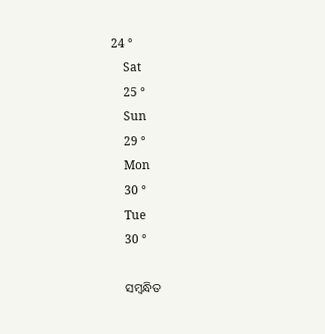24 °
    Sat
    25 °
    Sun
    29 °
    Mon
    30 °
    Tue
    30 °

    ସମ୍ବନ୍ଧିତ